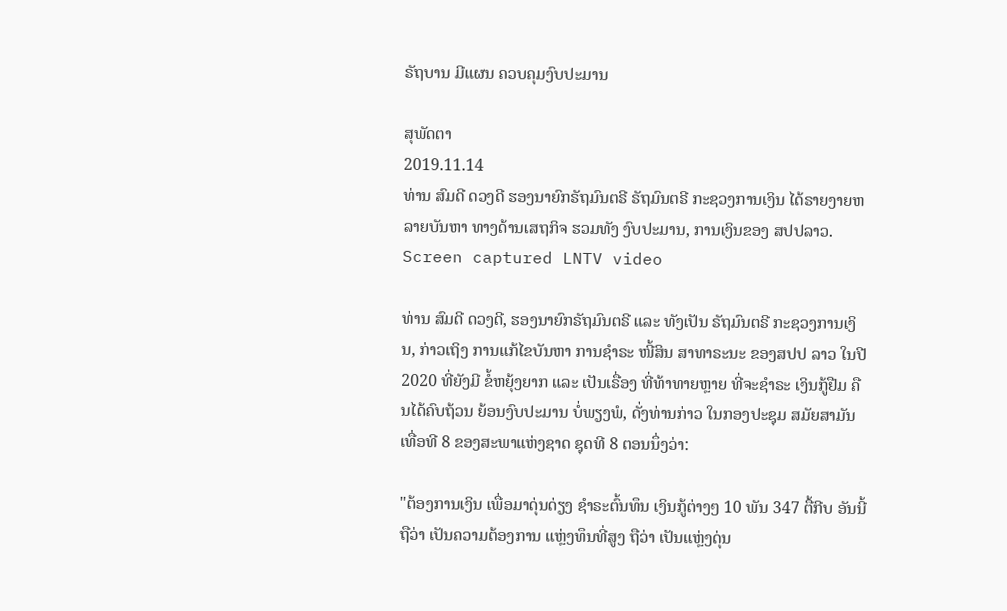ຣັຖບານ ມີແຜນ ຄວບຄຸມງົບປະມານ

ສຸພັດຕາ
2019.11.14
ທ່ານ ສົມດີ ດວງດີ ຮອງນາຍົກຣັຖມົນຕຣີ ຣັຖມົນຕຣີ ກະຊວງການເງິນ ໄດ້ຣາຍງາຍຫລາຍບັນຫາ ທາງດ້ານເສຖກິຈ ຮວມທັງ ງົບປະມານ, ການເງິນຂອງ ສປປລາວ.
Screen captured LNTV video

ທ່ານ ສົມດີ ດວງດີ, ຮອງນາຍົກຣັຖມົນຕຣີ ແລະ ທັງເປັນ ຣັຖມົນຕຣີ ກະຊວງການເງິນ, ກ່າວເຖິງ ການແກ້ໄຂບັນຫາ ການຊໍາຣະ ໜີ້ສິນ ສາທາຣະນະ ຂອງສປປ ລາວ ໃນປີ 2020 ທີ່ຍັງມີ ຂໍ້ຫຍຸ້ງຍາກ ແລະ ເປັນເຣື່ອງ ທີ່ທ້າທາຍຫຼາຍ ທີ່ຈະຊໍາຣະ ເງິນກູ້ຢືມ ຄືນໄດ້ຄົບຖ້ວນ ຍ້ອນງົບປະມານ ບໍ່ພຽງພໍ, ດັ່ງທ່ານກ່າວ ໃນກອງປະຊຸມ ສມັຍສາມັນ ເທື່ອທີ 8 ຂອງສະພາແຫ່ງຊາດ ຊຸດທີ 8 ຕອນນຶ່ງວ່າ:

"ຕ້ອງການເງິນ ເພື່ອມາດຸ່ນດ່ຽງ ຊໍາຣະຕົ້ນທຶນ ເງິນກູ້ຕ່າງໆ 10 ພັນ 347 ຕື້ກີບ ອັນນີ້ ຖືວ່າ ເປັນຄວາມຕ້ອງການ ແຫຼ່ງທຶນທີ່ສູງ ຖືວ່າ ເປັນແຫຼ່ງດຸ່ນ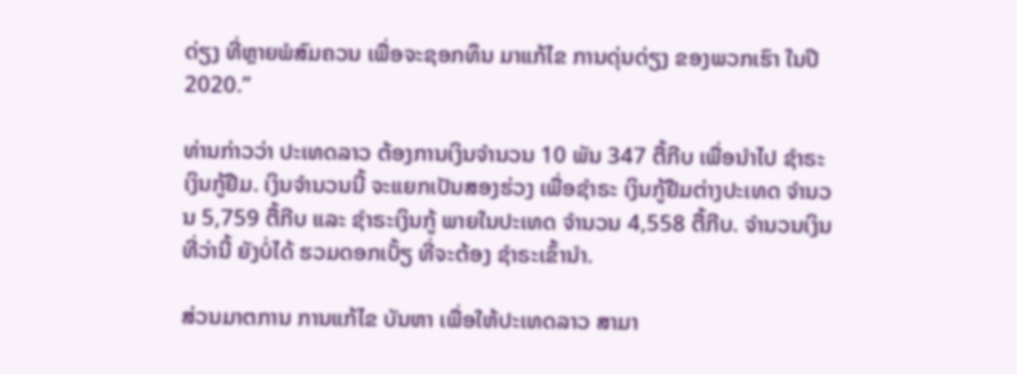ດ່ຽງ ທີ່ຫຼາຍພໍສົມຄວນ ເພື່ອຈະຊອກທຶນ ມາແກ້ໄຂ ການດຸ່ນດ່ຽງ ຂອງພວກເຮົາ ໃນປີ 2020.”

ທ່ານກ່າວວ່າ ປະເທດລາວ ຕ້ອງການເງິນຈໍານວນ 10 ພັນ 347 ຕື້ກີບ ເພື່ອນໍາໄປ ຊໍາຣະເງິນກູ້ຢືມ. ເງິນຈໍານວນນີ້ ຈະແຍກເປັນສອງຮ່ວງ ເພື່ອຊໍາຣະ ເງິນກູ້ຢືມຕ່າງປະເທດ ຈໍານວນ 5,759 ຕື້ກີບ ແລະ ຊໍາຣະເງິນກູ້ ພາຍໃນປະເທດ ຈໍານວນ 4,558 ຕື້ກີບ. ຈໍານວນເງິນ ທີ່ວ່ານີ້ ຍັງບໍ່ໄດ້ ຮວມດອກເບັ້ຽ ທີ່ຈະຕ້ອງ ຊໍາຣະເຂົ້ານໍາ.

ສ່ວນມາຕການ ການແກ້ໄຂ ບັນຫາ ເພື່ອໃຫ້ປະເທດລາວ ສາມາ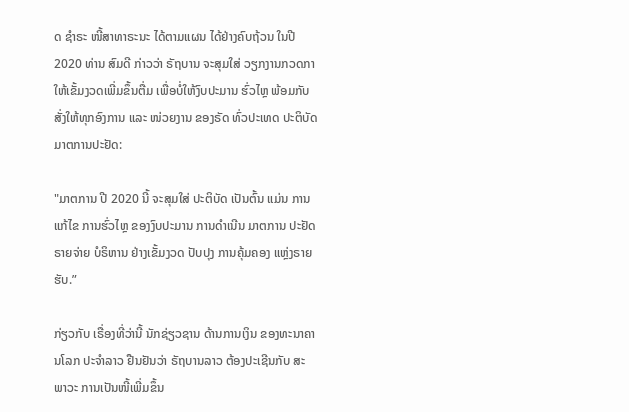ດ ຊໍາຣະ ໜີ້ສາທາຣະນະ ໄດ້ຕາມແຜນ ໄດ້ຢ່າງຄົບຖ້ວນ ໃນປີ 2020 ທ່ານ ສົມດີ ກ່າວວ່າ ຣັຖບານ ຈະສຸມໃສ່ ວຽກງານກວດກາ ໃຫ້ເຂັ້ມງວດເພີ່ມຂຶ້ນຕື່ມ ເພື່ອບໍ່ໃຫ້ງົບປະມານ ຮົ່ວໄຫຼ ພ້ອມກັບ ສັ່ງໃຫ້ທຸກອົງການ ແລະ ໜ່ວຍງານ ຂອງຣັດ ທົ່ວປະເທດ ປະຕິບັດ ມາຕການປະຢັດ:

"ມາຕການ ປີ 2020 ນີ້ ຈະສຸມໃສ່ ປະຕິບັດ ເປັນຕົ້ນ ແມ່ນ ການແກ້ໄຂ ການຮົ່ວໄຫຼ ຂອງງົບປະມານ ການດໍາເນີນ ມາຕການ ປະຢັດ ຣາຍຈ່າຍ ບໍຣິຫານ ຢ່າງເຂັ້ມງວດ ປັບປຸງ ການຄຸ້ມຄອງ ແຫຼ່ງຣາຍຮັບ.”

ກ່ຽວກັບ ເຣື່ອງທີ່ວ່ານີ້ ນັກຊ່ຽວຊານ ດ້ານການເງິນ ຂອງທະນາຄານໂລກ ປະຈໍາລາວ ຢືນຢັນວ່າ ຣັຖບານລາວ ຕ້ອງປະເຊີນກັບ ສະພາວະ ການເປັນໜີ້ເພີ່ມຂຶ້ນ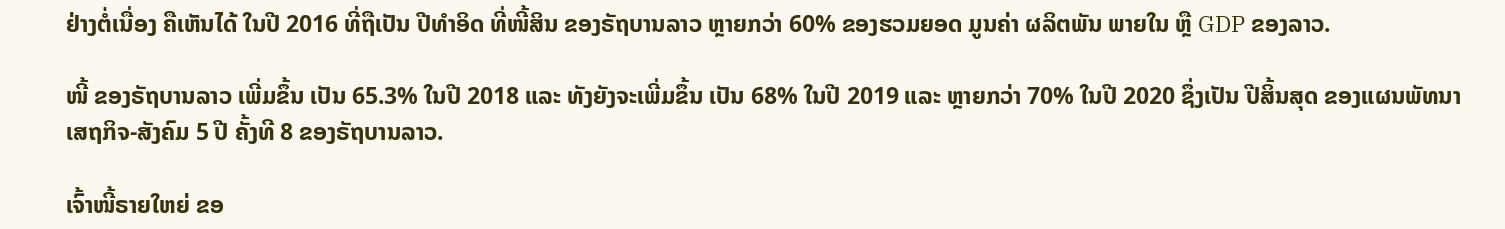ຢ່າງຕໍ່ເນື່ອງ ຄືເຫັນໄດ້ ໃນປີ 2016 ທີ່ຖືເປັນ ປີທໍາອິດ ທີ່ໜີ້ສິນ ຂອງຣັຖບານລາວ ຫຼາຍກວ່າ 60% ຂອງຮວມຍອດ ມູນຄ່າ ຜລິຕພັນ ພາຍໃນ ຫຼື GDP ຂອງລາວ.

ໜີ້ ຂອງຣັຖບານລາວ ເພີ່ມຂຶ້ນ ເປັນ 65.3% ໃນປີ 2018 ແລະ ທັງຍັງຈະເພີ່ມຂຶ້ນ ເປັນ 68% ໃນປີ 2019 ແລະ ຫຼາຍກວ່າ 70% ໃນປີ 2020 ຊຶ່ງເປັນ ປີສິ້ນສຸດ ຂອງແຜນພັທນາ ເສຖກິຈ-ສັງຄົມ 5 ປີ ຄັ້ງທີ 8 ຂອງຣັຖບານລາວ.

ເຈົ້າໜີ້ຣາຍໃຫຍ່ ຂອ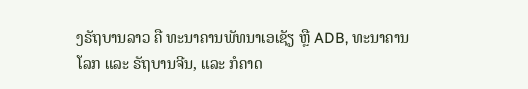ງຣັຖບານລາວ ຄື ທະນາຄານພັທນາເອເຊັຽ ຫຼື ADB, ທະນາຄານໂລກ ແລະ ຣັຖບານຈີນ, ແລະ ກໍຄາດ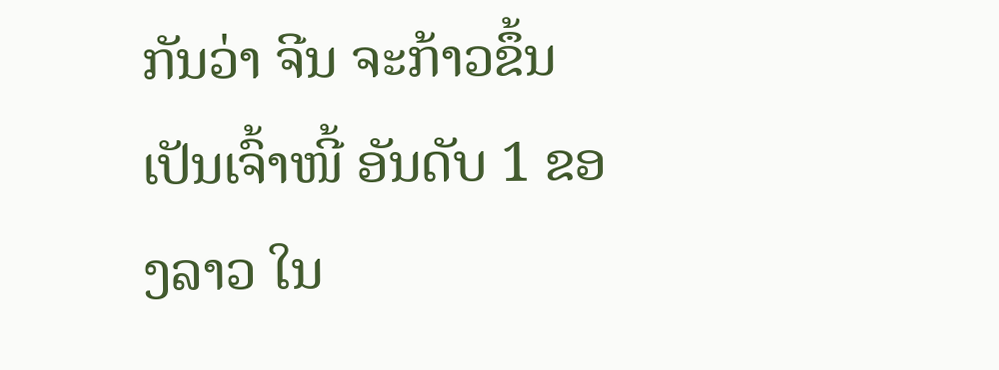ກັນວ່າ ຈີນ ຈະກ້າວຂຶ້ນ ເປັນເຈົ້າໜີ້ ອັນດັບ 1 ຂອງລາວ ໃນ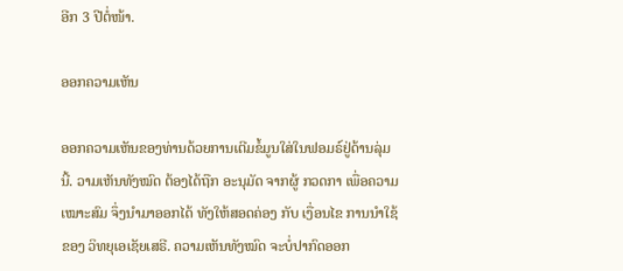ອີກ 3 ປີຕໍ່ໜ້າ.

ອອກຄວາມເຫັນ

ອອກຄວາມເຫັນຂອງທ່ານດ້ວຍການເຕີມຂໍ້ມູນໃສ່ໃນຟອມຣ໌ຢູ່ດ້ານລຸ່ມນີ້. ວາມເຫັນທັງໝົດ ຕ້ອງໄດ້ຖືກ ອະນຸມັດ ຈາກຜູ້ ກວດກາ ເພື່ອຄວາມເໝາະສົມ ຈຶ່ງນໍາມາອອກໄດ້ ທັງໃຫ້ສອດຄ່ອງ ກັບ ເງື່ອນໄຂ ການນຳໃຊ້ ຂອງ ວິທຍຸເອເຊັຍເສຣີ. ຄວາມເຫັນທັງໝົດ ຈະບໍ່ປາກົດອອກ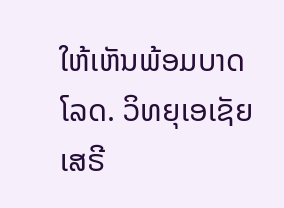ໃຫ້ເຫັນພ້ອມບາດໂລດ. ວິທຍຸເອເຊັຍເສຣີ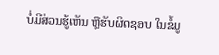ບໍ່ມີສ່ວນຮູ້ເຫັນ ຫຼືຮັບຜິດຊອບ ໃນຂໍ້ມູ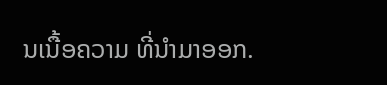ນເນື້ອຄວາມ ທີ່ນໍາມາອອກ.